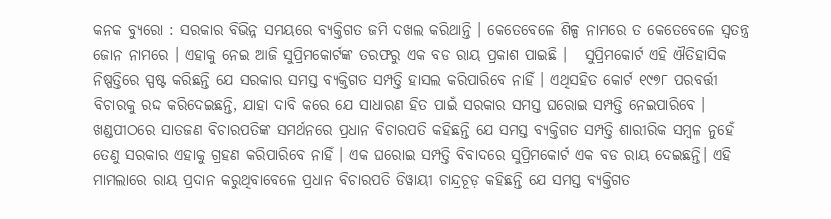କନକ ବ୍ୟୁରୋ : ସରକାର ବିଭିନ୍ନ ସମୟରେ ବ୍ୟକ୍ତିଗତ ଜମି ଦଖଲ କରିଥାନ୍ତି । କେତେବେଳେ ଶିଳ୍ପ ନାମରେ ତ କେତେବେଳେ ସ୍ୱତନ୍ତ୍ର ଜୋନ ନାମରେ । ଏହାକୁ ନେଇ ଆଜି ସୁପ୍ରିମକୋର୍ଟଙ୍କ ତରଫରୁ ଏକ ବଡ ରାୟ ପ୍ରକାଶ ପାଇଛି ।   ସୁପ୍ରିମକୋର୍ଟ ଏହି ଐତିହାସିକ ନିଷ୍ପତ୍ତିରେ ସ୍ପଷ୍ଟ କରିଛନ୍ତି ଯେ ସରକାର ସମସ୍ତ ବ୍ୟକ୍ତିଗତ ସମ୍ପତ୍ତି ହାସଲ କରିପାରିବେ ନାହିଁ । ଏଥିସହିତ କୋର୍ଟ ୧୯୭୮ ପରବର୍ତ୍ତୀ ବିଚାରକୁ ରଦ୍ଦ କରିଦେଇଛନ୍ତି, ଯାହା ଦାବି କରେ ଯେ ସାଧାରଣ ହିତ ପାଇଁ ସରକାର ସମସ୍ତ ଘରୋଇ ସମ୍ପତ୍ତି ନେଇପାରିବେ । ଖଣ୍ଡପୀଠରେ ସାତଜଣ ବିଚାରପତିଙ୍କ ସମର୍ଥନରେ ପ୍ରଧାନ ବିଚାରପତି କହିଛନ୍ତି ଯେ ସମସ୍ତ ବ୍ୟକ୍ତିଗତ ସମ୍ପତ୍ତି ଶାରୀରିକ ସମ୍ବଳ ନୁହେଁ ତେଣୁ ସରକାର ଏହାକୁ ଗ୍ରହଣ କରିପାରିବେ ନାହିଁ । ଏକ ଘରୋଇ ସମ୍ପତ୍ତି ବିବାଦରେ ସୁପ୍ରିମକୋର୍ଟ ଏକ ବଡ ରାୟ ଦେଇଛନ୍ତି। ଏହି ମାମଲାରେ ରାୟ ପ୍ରଦାନ କରୁଥିବାବେଳେ ପ୍ରଧାନ ବିଚାରପତି ଡିୱାୟୀ ଚାନ୍ଦ୍ରଚୂଡ଼ କହିଛନ୍ତି ଯେ ସମସ୍ତ ବ୍ୟକ୍ତିଗତ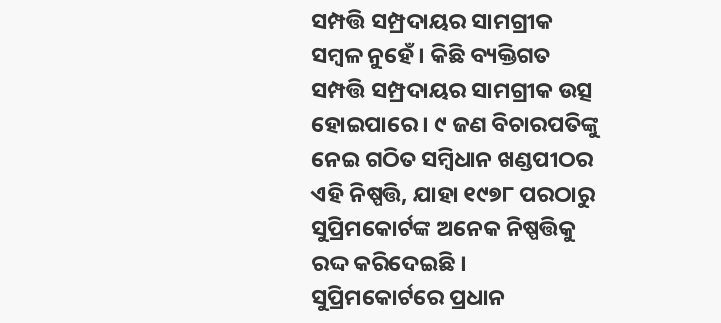ସମ୍ପତ୍ତି ସମ୍ପ୍ରଦାୟର ସାମଗ୍ରୀକ ସମ୍ବଳ ନୁହେଁ । କିଛି ବ୍ୟକ୍ତିଗତ ସମ୍ପତ୍ତି ସମ୍ପ୍ରଦାୟର ସାମଗ୍ରୀକ ଉତ୍ସ ହୋଇପାରେ । ୯ ଜଣ ବିଚାରପତିଙ୍କୁ ନେଇ ଗଠିତ ସମ୍ବିଧାନ ଖଣ୍ଡପୀଠର ଏହି ନିଷ୍ପତ୍ତି, ଯାହା ୧୯୭୮ ପରଠାରୁ ସୁପ୍ରିମକୋର୍ଟଙ୍କ ଅନେକ ନିଷ୍ପତ୍ତିକୁ ରଦ୍ଦ କରିଦେଇଛି । ସୁପ୍ରିମକୋର୍ଟରେ ପ୍ରଧାନ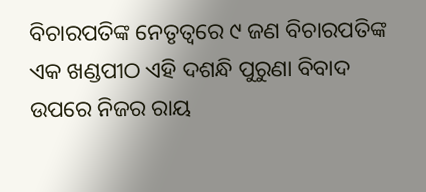ବିଚାରପତିଙ୍କ ନେତୃତ୍ୱରେ ୯ ଜଣ ବିଚାରପତିଙ୍କ ଏକ ଖଣ୍ଡପୀଠ ଏହି ଦଶନ୍ଧି ପୁରୁଣା ବିବାଦ ଉପରେ ନିଜର ରାୟ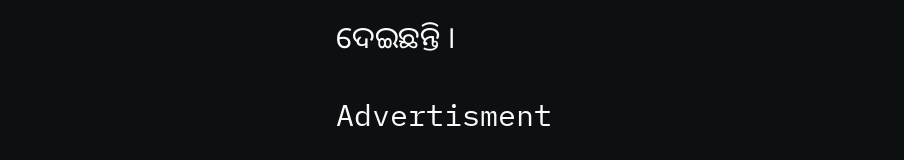ଦେଇଛନ୍ତି ।

Advertisment